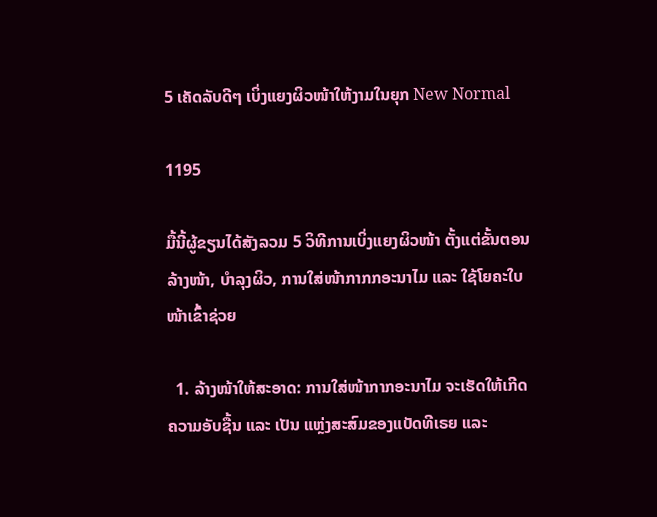5 ເຄັດລັບດີໆ ເບິ່ງແຍງຜິວໜ້າໃຫ້ງາມໃນຍຸກ New Normal

1195

ມື້ນີ້ຜູ້ຂຽນໄດ້ສັງລວມ 5 ວິທີການເບິ່ງແຍງຜິວໜ້າ ຕັ້ງແຕ່ຂັ້ນຕອນລ້າງໜ້າ, ບຳລຸງຜິວ, ການໃສ່ໜ້າກາກກອະນາໄມ ແລະ ໃຊ້ໂຍຄະໃບໜ້າເຂົ້າຊ່ວຍ

  1. ລ້າງໜ້າໃຫ້ສະອາດ: ການໃສ່ໜ້າກາກອະນາໄມ ຈະເຮັດໃຫ້ເກີດຄວາມອັບຊື້ນ ແລະ ເປັນ ແຫຼ່ງສະສົມຂອງແບັດທີເຣຍ ແລະ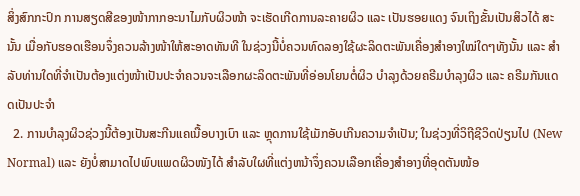ສິ່ງສົກກະປົກ ການສຽດສີຂອງໜ້າກາກອະນາໄມກັບຜິວໜ້າ ຈະເຮັດເກີດການລະຄາຍຜິວ ແລະ ເປັນຮອຍແດງ ຈົນເຖິງຂັ້ນເປັນສິວໄດ້ ສະນັ້ນ ເມື່ອກັບຮອດເຮືອນຈຶ່ງຄວນລ້າງໜ້າໃຫ້ສະອາດທັນທີ ໃນຊ່ວງນີ້ບໍ່ຄວນທົດລອງໃຊ້ຜະລິດຕະພັນເຄື່ອງສຳອາງໃໝ່ໃດໆທັງນັ້ນ ແລະ ສຳລັບທ່ານໃດທີ່ຈຳເປັນຕ້ອງແຕ່ງໜ້າເປັນປະຈຳຄວນຈະເລືອກຜະລິດຕະພັນທີ່ອ່ອນໂຍນຕໍ່ຜິວ ບຳລຸງດ້ວຍຄຣີມບຳລຸງຜິວ ແລະ ຄຣີມກັນແດດເປັນປະຈຳ
  2. ການບໍາລຸງຜິວຊ່ວງນີ້ຕ້ອງເປັນສະກີນແຄເນື້ອບາງເບົາ ແລະ ຫຼຸດການໃຊ້ເມັກອັບເກີນຄວາມຈໍາເປັນ; ໃນຊ່ວງທີ່ວິຖີຊີວິດປ່ຽນໄປ (New Normal) ແລະ ຍັງບໍ່ສາມາດໄປພົບແພດຜິວໜັງໄດ້ ສຳລັບໃຜທີ່ແຕ່ງຫນ້າຈຶ່ງຄວນເລືອກເຄື່ອງສຳອາງທີ່ອຸດຕັນໜ້ອ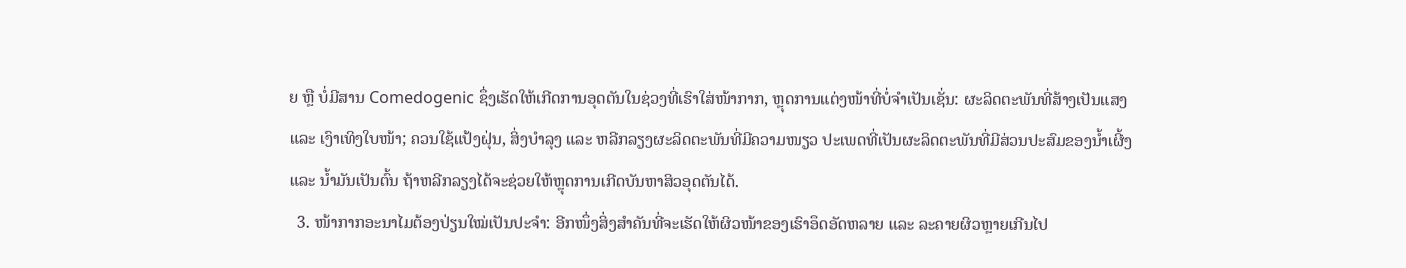ຍ ຫຼື ບໍ່ມີສານ Comedogenic ຊຶ່ງເຮັດໃຫ້ເກີດການອຸດຕັນໃນຊ່ວງທີ່ເຮົາໃສ່ໜ້າກາກ, ຫຼຸດການແຕ່ງໜ້າທີ່ບໍ່ຈຳເປັນເຊັ່ນ: ຜະລິດຕະພັນທີ່ສ້າງເປັນແສງ ແລະ ເງົາເທິງໃບໜ້າ; ຄວນໃຊ້ແປ້ງຝຸ່ນ, ສິ່ງບໍາລຸງ ແລະ ຫລີກລຽງຜະລິດຕະພັນທີ່ມີຄວາມໜຽວ ປະເພດທີ່ເປັນຜະລິດຕະພັນທີ່ມີສ່ວນປະສົມຂອງນໍ້າເຜີ້ງ ແລະ ນໍ້າມັນເປັນຕົ້ນ ຖ້າຫລີກລຽງໄດ້ຈະຊ່ວຍໃຫ້ຫຼຸດການເກີດບັນຫາສິວອຸດຕັນໄດ້.
  3. ໜ້າກາກອະນາໄມຕ້ອງປ່ຽນໃໝ່ເປັນປະຈໍາ: ອີກໜຶ່ງສິ່ງສໍາຄັນທີ່ຈະເຮັດໃຫ້ຜິວໜ້າຂອງເຮົາອຶດອັດຫລາຍ ແລະ ລະຄາຍຜິວຫຼາຍເກີນໄປ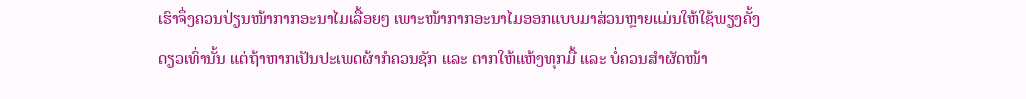ເຮົາຈຶ່ງຄວນປ່ຽນໜ້າກາກອະນາໄມເລື້ອຍໆ ເພາະໜ້າກາກອະນາໄມອອກແບບມາສ່ວນຫຼາຍແມ່ນໃຫ້ໃຊ້ພຽງຄັ້ງດຽວເທົ່ານັ້ນ ແຕ່ຖ້າຫາກເປັນປະເພດຜ້າກໍຄວນຊັກ ແລະ ຕາກໃຫ້ແຫ້ງທຸກມື້ ແລະ ບໍ່ຄວນສຳຜັດໜ້າ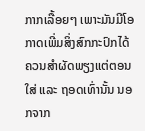ກາກເລື້ອຍໆ ເພາະມັນມີໂອກາດເພີ່ມສິ່ງສົກກະປົກໄດ້ ຄວນສຳຜັດພຽງແຕ່ຕອນໃສ່ ແລະ ຖອດເທົ່ານັ້ນ ນອກຈາກ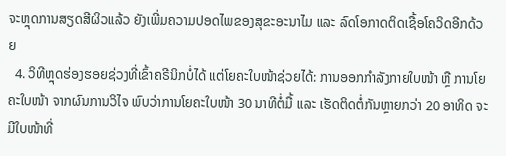ຈະຫຼຸດການສຽດສີຜິວແລ້ວ ຍັງເພີ່ມຄວາມປອດໄພຂອງສຸຂະອະນາໄມ ແລະ ລົດໂອກາດຕິດເຊື້ອໂຄວິດອີກດ້ວຍ
  4. ວິທີຫຼຸດຮ່ອງຮອຍຊ່ວງທີ່ເຂົ້າຄຣີນິກບໍ່ໄດ້ ແຕ່ໂຍຄະໃບໜ້າຊ່ວຍໄດ້: ການອອກກໍາລັງກາຍໃບໜ້າ ຫຼື ການໂຍຄະໃບໜ້າ ຈາກຜົນການວິໄຈ ພົບວ່າການໂຍຄະໃບໜ້າ 30 ນາທີຕໍ່ມື້ ແລະ ເຮັດຕິດຕໍ່ກັນຫຼາຍກວ່າ 20 ອາທິດ ຈະມີໃບໜ້າທີ່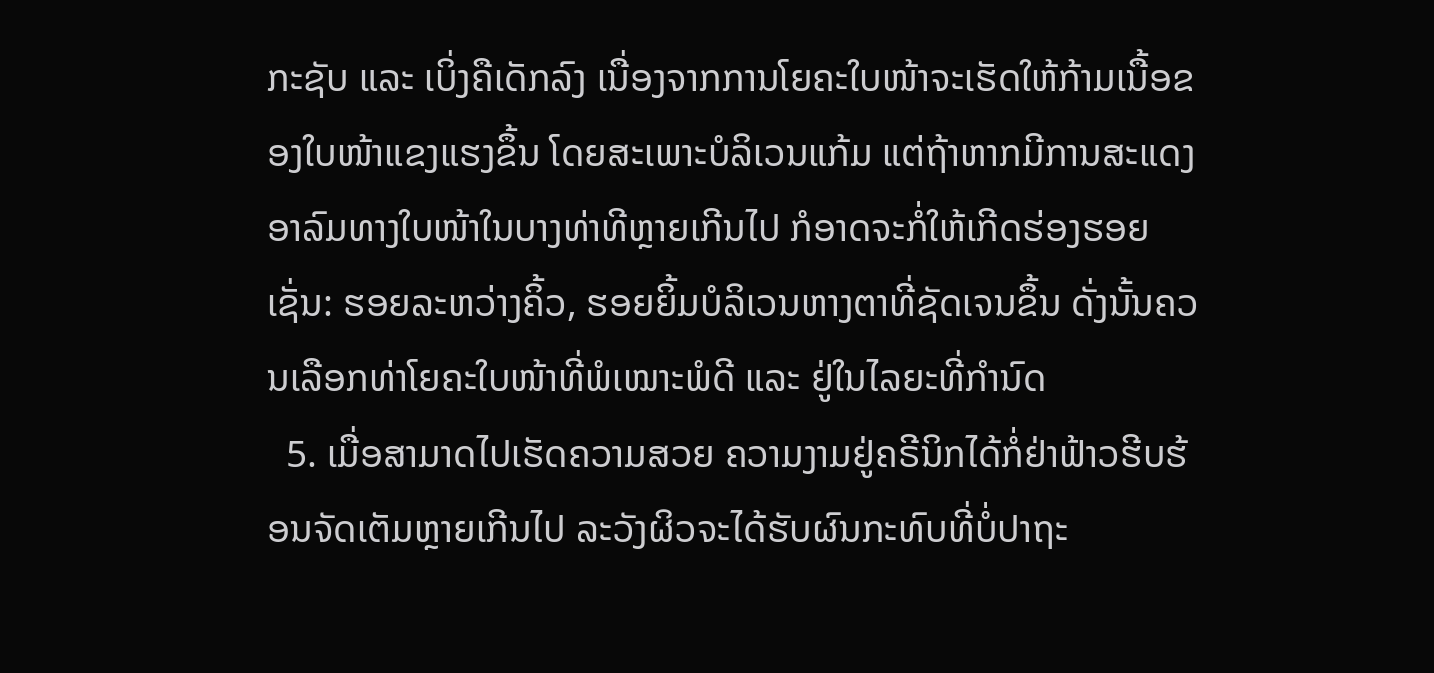ກະຊັບ ແລະ ເບິ່ງຄືເດັກລົງ ເນື່ອງຈາກການໂຍຄະໃບໜ້າຈະເຮັດໃຫ້ກ້າມເນື້ອຂອງໃບໜ້າແຂງແຮງຂຶ້ນ ໂດຍສະເພາະບໍລິເວນແກ້ມ ແຕ່ຖ້າຫາກມີການສະແດງອາລົມທາງໃບໜ້າໃນບາງທ່າທີຫຼາຍເກີນໄປ ກໍອາດຈະກໍ່ໃຫ້ເກີດຮ່ອງຮອຍເຊັ່ນ: ຮອຍລະຫວ່າງຄິ້ວ, ຮອຍຍິ້ມບໍລິເວນຫາງຕາທີ່ຊັດເຈນຂຶ້ນ ດັ່ງນັ້ນຄວນເລືອກທ່າໂຍຄະໃບໜ້າທີ່ພໍເໝາະພໍດີ ແລະ ຢູ່ໃນໄລຍະທີ່ກຳນົດ
  5. ເມື່ອສາມາດໄປເຮັດຄວາມສວຍ ຄວາມງາມຢູ່ຄຣີນິກໄດ້ກໍ່ຢ່າຟ້າວຮີບຮ້ອນຈັດເຕັມຫຼາຍເກີນໄປ ລະວັງຜິວຈະໄດ້ຮັບຜົນກະທົບທີ່ບໍ່ປາຖະ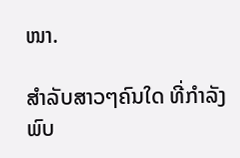ໜາ.

ສຳລັບສາວໆຄົນໃດ ທີ່ກຳລັງພົບ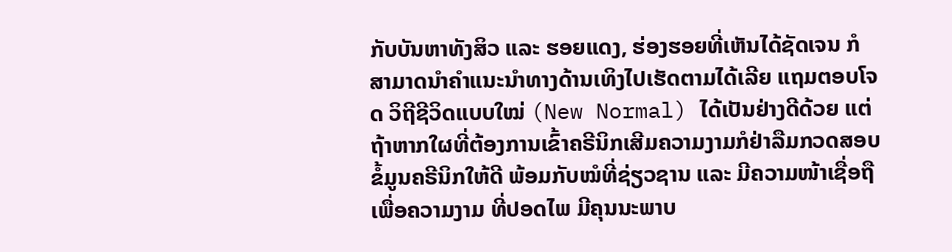ກັບບັນຫາທັງສິວ ແລະ ຮອຍແດງ, ຮ່ອງຮອຍທີ່ເຫັນໄດ້ຊັດເຈນ ກໍສາມາດນຳຄຳແນະນຳທາງດ້ານເທິງໄປເຮັດຕາມໄດ້ເລີຍ ແຖມຕອບໂຈດ ວິຖີຊີວິດແບບໃໝ່ (New Normal) ໄດ້ເປັນຢ່າງດີດ້ວຍ ແຕ່ຖ້າຫາກໃຜທີ່ຕ້ອງການເຂົ້າຄຣີນິກເສີມຄວາມງາມກໍຢ່າລືມກວດສອບຂໍ້ມູນຄຣີນິກໃຫ້ດີ ພ້ອມກັບໝໍທີ່ຊ່ຽວຊານ ແລະ ມີຄວາມໜ້າເຊື່ອຖື ເພື່ອຄວາມງາມ ທີ່ປອດໄພ ມີຄຸນນະພາບ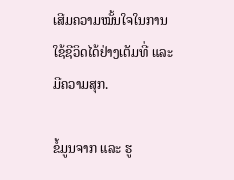ເສີມຄວາມໝັ້ນໃຈໃນການໃຊ້ຊີວິດໄດ້ຢ່າງເຕັມທີ່ ແລະ ມີຄວາມສຸກ.

ຂໍ້ມູນຈາກ ແລະ ຮູ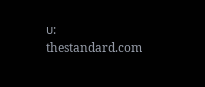ບ: thestandard.com